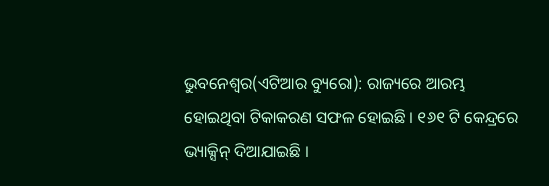ଭୁବନେଶ୍ୱର(ଏଟିଆର ବ୍ୟୁରୋ): ରାଜ୍ୟରେ ଆରମ୍ଭ ହୋଇଥିବା ଟିକାକରଣ ସଫଳ ହୋଇଛି । ୧୬୧ ଟି କେନ୍ଦ୍ରରେ ଭ୍ୟାକ୍ସିନ୍ ଦିଆଯାଇଛି ।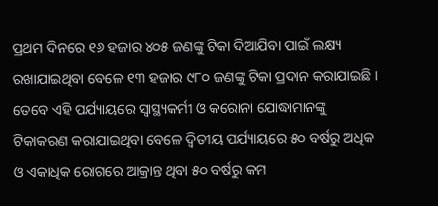ପ୍ରଥମ ଦିନରେ ୧୬ ହଜାର ୪୦୫ ଜଣଙ୍କୁ ଟିକା ଦିଆଯିବା ପାଇଁ ଲକ୍ଷ୍ୟ ରଖାଯାଇଥିବା ବେଳେ ୧୩ ହଜାର ୯୮୦ ଜଣଙ୍କୁ ଟିକା ପ୍ରଦାନ କରାଯାଇଛି ।
ତେବେ ଏହି ପର୍ଯ୍ୟାୟରେ ସ୍ୱାସ୍ଥ୍ୟକର୍ମୀ ଓ କରୋନା ଯୋଦ୍ଧାମାନଙ୍କୁ ଟିକାକରଣ କରାଯାଇଥିବା ବେଳେ ଦ୍ୱିତୀୟ ପର୍ଯ୍ୟାୟରେ ୫୦ ବର୍ଷରୁ ଅଧିକ ଓ ଏକାଧିକ ରୋଗରେ ଆକ୍ରାନ୍ତ ଥିବା ୫୦ ବର୍ଷରୁ କମ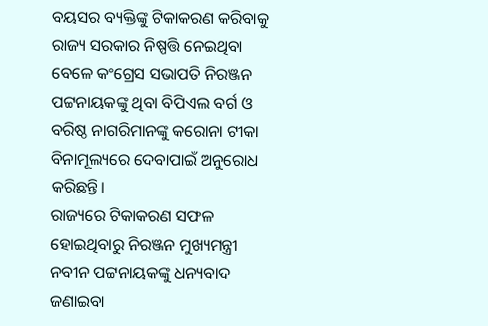ବୟସର ବ୍ୟକ୍ତିଙ୍କୁ ଟିକାକରଣ କରିବାକୁ ରାଜ୍ୟ ସରକାର ନିଷ୍ପତ୍ତି ନେଇଥିବା ବେଳେ କଂଗ୍ରେସ ସଭାପତି ନିରଞ୍ଜନ ପଟ୍ଟନାୟକଙ୍କୁ ଥିବା ବିପିଏଲ ବର୍ଗ ଓ ବରିଷ୍ଠ ନାଗରିମାନଙ୍କୁ କରୋନା ଟୀକା ବିନାମୂଲ୍ୟରେ ଦେବାପାଇଁ ଅନୁରୋଧ କରିଛନ୍ତି।
ରାଜ୍ୟରେ ଟିକାକରଣ ସଫଳ ହୋଇଥିବାରୁ ନିରଞ୍ଜନ ମୁଖ୍ୟମନ୍ତ୍ରୀ ନବୀନ ପଟ୍ଟନାୟକଙ୍କୁ ଧନ୍ୟବାଦ ଜଣାଇବା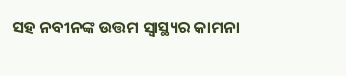ସହ ନବୀନଙ୍କ ଉତ୍ତମ ସ୍ୱାସ୍ଥ୍ୟର କାମନା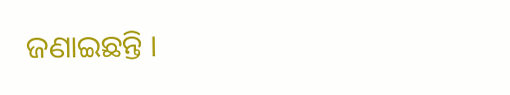ଜଣାଇଛନ୍ତି ।